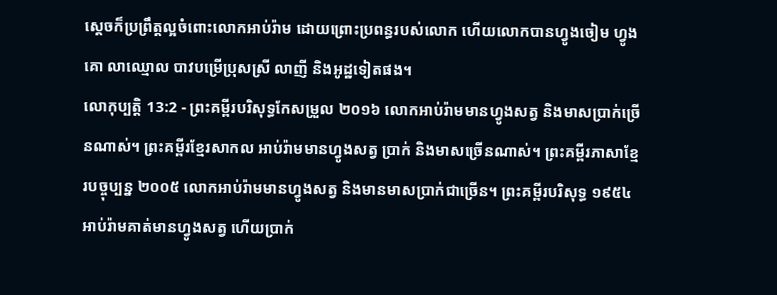ស្ដេចក៏ប្រព្រឹត្តល្អចំពោះលោកអាប់រ៉ាម ដោយព្រោះប្រពន្ធរបស់លោក ហើយលោកបានហ្វូងចៀម ហ្វូងគោ លាឈ្មោល បាវបម្រើប្រុសស្រី លាញី និងអូដ្ឋទៀតផង។
លោកុប្បត្តិ 13:2 - ព្រះគម្ពីរបរិសុទ្ធកែសម្រួល ២០១៦ លោកអាប់រ៉ាមមានហ្វូងសត្វ និងមាសប្រាក់ច្រើនណាស់។ ព្រះគម្ពីរខ្មែរសាកល អាប់រ៉ាមមានហ្វូងសត្វ ប្រាក់ និងមាសច្រើនណាស់។ ព្រះគម្ពីរភាសាខ្មែរបច្ចុប្បន្ន ២០០៥ លោកអាប់រ៉ាមមានហ្វូងសត្វ និងមានមាសប្រាក់ជាច្រើន។ ព្រះគម្ពីរបរិសុទ្ធ ១៩៥៤ អាប់រ៉ាមគាត់មានហ្វូងសត្វ ហើយប្រាក់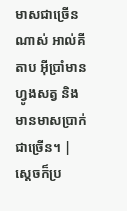មាសជាច្រើនណាស់ អាល់គីតាប អ៊ីប្រាំមានហ្វូងសត្វ និងមានមាសប្រាក់ជាច្រើន។ |
ស្ដេចក៏ប្រ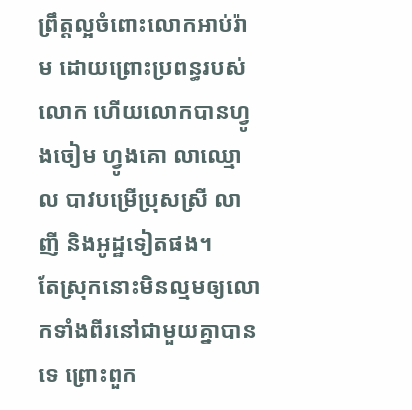ព្រឹត្តល្អចំពោះលោកអាប់រ៉ាម ដោយព្រោះប្រពន្ធរបស់លោក ហើយលោកបានហ្វូងចៀម ហ្វូងគោ លាឈ្មោល បាវបម្រើប្រុសស្រី លាញី និងអូដ្ឋទៀតផង។
តែស្រុកនោះមិនល្មមឲ្យលោកទាំងពីរនៅជាមួយគ្នាបានទេ ព្រោះពួក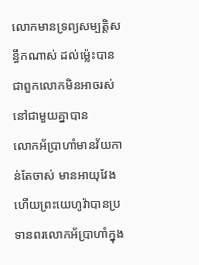លោកមានទ្រព្យសម្បត្តិសន្ធឹកណាស់ ដល់ម៉្លេះបានជាពួកលោកមិនអាចរស់នៅជាមួយគ្នាបាន
លោកអ័ប្រាហាំមានវ័យកាន់តែចាស់ មានអាយុវែង ហើយព្រះយេហូវ៉ាបានប្រទានពរលោកអ័ប្រាហាំក្នុង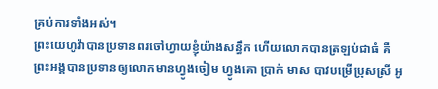គ្រប់ការទាំងអស់។
ព្រះយេហូវ៉ាបានប្រទានពរចៅហ្វាយខ្ញុំយ៉ាងសន្ធឹក ហើយលោកបានត្រឡប់ជាធំ គឺព្រះអង្គបានប្រទានឲ្យលោកមានហ្វូងចៀម ហ្វូងគោ ប្រាក់ មាស បាវបម្រើប្រុសស្រី អូ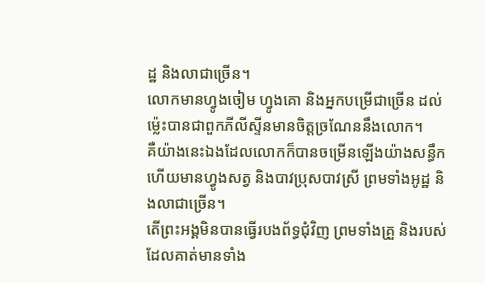ដ្ឋ និងលាជាច្រើន។
លោកមានហ្វូងចៀម ហ្វូងគោ និងអ្នកបម្រើជាច្រើន ដល់ម៉្លេះបានជាពួកភីលីស្ទីនមានចិត្តច្រណែននឹងលោក។
គឺយ៉ាងនេះឯងដែលលោកក៏បានចម្រើនឡើងយ៉ាងសន្ធឹក ហើយមានហ្វូងសត្វ និងបាវប្រុសបាវស្រី ព្រមទាំងអូដ្ឋ និងលាជាច្រើន។
តើព្រះអង្គមិនបានធ្វើរបងព័ទ្ធជុំវិញ ព្រមទាំងគ្រួ និងរបស់ដែលគាត់មានទាំង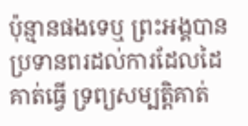ប៉ុន្មានផងទេឬ ព្រះអង្គបានប្រទានពរដល់ការដែលដៃគាត់ធ្វើ ទ្រព្យសម្បត្តិគាត់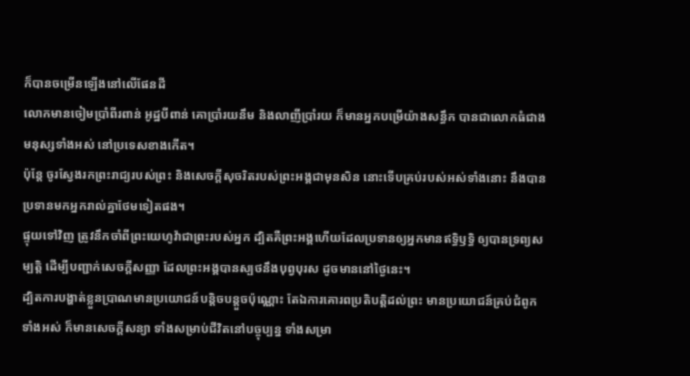ក៏បានចម្រើនឡើងនៅលើផែនដី
លោកមានចៀមប្រាំពីរពាន់ អូដ្ឋបីពាន់ គោប្រាំរយនឹម និងលាញីប្រាំរយ ក៏មានអ្នកបម្រើយ៉ាងសន្ធឹក បានជាលោកធំជាងមនុស្សទាំងអស់ នៅប្រទេសខាងកើត។
ប៉ុន្តែ ចូរស្វែងរកព្រះរាជ្យរបស់ព្រះ និងសេចក្តីសុចរិតរបស់ព្រះអង្គជាមុនសិន នោះទើបគ្រប់របស់អស់ទាំងនោះ នឹងបានប្រទានមកអ្នករាល់គ្នាថែមទៀតផង។
ផ្ទុយទៅវិញ ត្រូវនឹកចាំពីព្រះយេហូវ៉ាជាព្រះរបស់អ្នក ដ្បិតគឺព្រះអង្គហើយដែលប្រទានឲ្យអ្នកមានឥទ្ធិឫទ្ធិ ឲ្យបានទ្រព្យសម្បត្តិ ដើម្បីបញ្ជាក់សេចក្ដីសញ្ញា ដែលព្រះអង្គបានស្បថនឹងបុព្វបុរស ដូចមាននៅថ្ងៃនេះ។
ដ្បិតការបង្ហាត់ខ្លួនប្រាណមានប្រយោជន៍បន្តិចបន្តួចប៉ុណ្ណោះ តែឯការគោរពប្រតិបត្តិដល់ព្រះ មានប្រយោជន៍គ្រប់ជំពូកទាំងអស់ ក៏មានសេចក្ដីសន្យា ទាំងសម្រាប់ជីវិតនៅបច្ចុប្បន្ន ទាំងសម្រា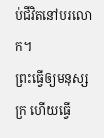ប់ជីវិតនៅបរលោក។
ព្រះធ្វើឲ្យមនុស្សក្រ ហើយធ្វើ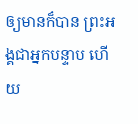ឲ្យមានក៏បាន ព្រះអង្គជាអ្នកបន្ទាប ហើយ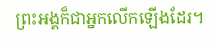ព្រះអង្គក៏ជាអ្នកលើកឡើងដែរ។